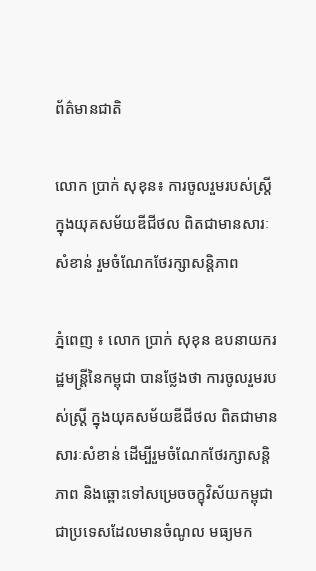ព័ត៌មានជាតិ

លោក ប្រាក់ សុខុន៖ ការចូលរួមរបស់ស្រ្តី ក្នុងយុគសម័យឌីជីថល ពិតជាមានសារៈសំខាន់ រួមចំណែកថែរក្សាសន្តិភាព

ភ្នំពេញ ៖ លោក ប្រាក់ សុខុន ឧបនាយករដ្ឋមន្ត្រីនៃកម្ពុជា បានថ្លែងថា ការចូលរួមរបស់ស្រ្តី ក្នុងយុគសម័យឌីជីថល ពិតជាមានសារៈសំខាន់ ដើម្បីរួមចំណែកថែរក្សាសន្តិភាព និងឆ្ពោះទៅសម្រេចចក្ខុវិស័យកម្ពុជា ជាប្រទេសដែលមានចំណូល មធ្យមក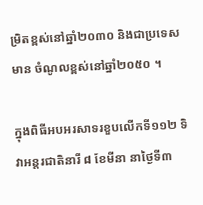ម្រិតខ្ពស់នៅឆ្នាំ២០៣០ និងជាប្រទេសមាន ចំណូលខ្ពស់នៅឆ្នាំ២០៥០ ។

ក្នុងពិធីអបអរសាទរខួបលើកទី១១២ ទិវាអន្តរជាតិនារី ៨ ខែមីនា នាថ្ងៃទី៣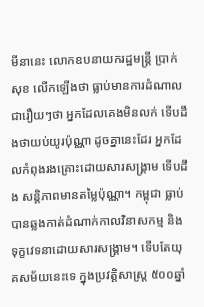មីនានេះ លោកឧបនាយករដ្ឋមន្ត្រី ប្រាក់ សុខ លើកឡើងថា ធ្លាប់មានការដំណាលជារឿយៗថា អ្នកដែលគេងមិនលក់ ទើបដឹងថាយប់យូរប៉ុណ្ណា ដូចគ្នានេះដែរ អ្នកដែលកំពុងរងគ្រោះដោយសារសង្គ្រាម ទើបដឹង សន្តិភាពមានតម្លៃប៉ុណ្ណា។ កម្ពុជា ធ្លាប់បានឆ្លងកាត់ដំណាក់កាលវិនាសកម្ម និងទុក្ខវេទនាដោយសារសង្គ្រាម។ ទើបតែយុគសម័យនេះទេ ក្នុងប្រវត្តិសាស្ត្រ ៥០០ឆ្នាំ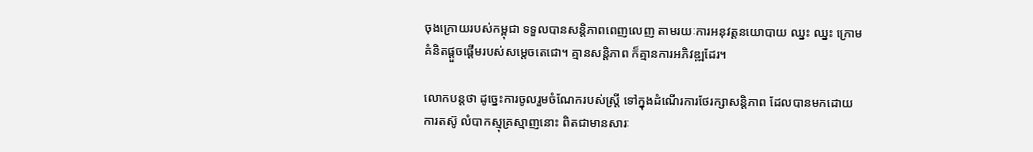ចុងក្រោយរបស់កម្ពុជា ទទួលបានសន្តិភាពពេញលេញ តាមរយៈការអនុវត្តនយោបាយ ឈ្នះ ឈ្នះ ក្រោមគំនិតផ្តួចផ្តើមរបស់សម្តេចតេជោ។ គ្មានសន្តិភាព ក៏គ្មានការអភិវឌ្ឍដែរ។

លោកបន្តថា ដូច្នេះការចូលរួមចំណែករបស់ស្ត្រី ទៅក្នុងដំណើរការថែរក្សាសន្តិភាព ដែលបានមកដោយការតស៊ូ លំបាកស្មុគ្រស្មាញនោះ ពិតជាមានសារៈ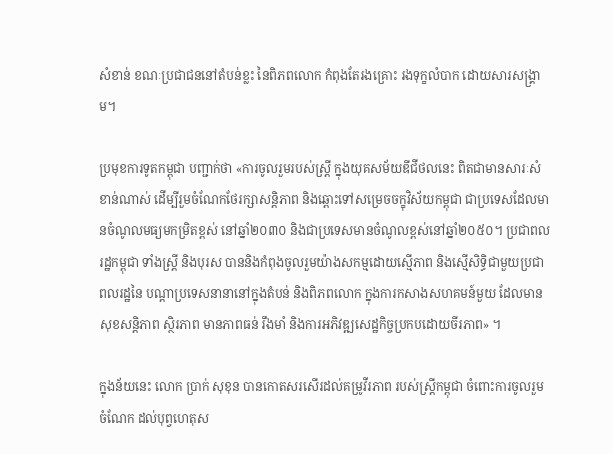សំខាន់ ខណៈប្រជាជននៅតំបន់ខ្លះ នៃពិភពលោក កំពុងតែរងគ្រោះ រងទុក្ខលំបាក ដោយសារសង្គ្រាម។

ប្រមុខការទូតកម្ពុជា បញ្ជាក់ថា «ការចូលរួមរបស់ស្រ្តី ក្នុងយុគសម័យឌីជីថលនេះ ពិតជាមានសារៈសំខាន់ណាស់ ដើម្បីរួមចំណែកថែរក្សាសន្តិភាព និងឆ្ពោះទៅសម្រេចចក្ខុវិស័យកម្ពុជា ជាប្រទេសដែលមានចំណូលមធ្យមកម្រិតខ្ពស់ នៅឆ្នាំ២០៣០ និងជាប្រទេសមានចំណូលខ្ពស់នៅឆ្នាំ២០៥០។ ប្រជាពលរដ្ឋកម្ពុជា ទាំងស្ត្រី និងបុរស បាននិងកំពុងចូលរួមយ៉ាងសកម្មដោយស្មើភាព និងស្មើសិទ្ធិជាមួយប្រជាពលរដ្ឋនៃ បណ្តាប្រទេសនានានៅក្នុងតំបន់ និងពិភពលោក ក្នុងការកសាងសហគមន៍មួយ ដែលមានសុខសន្តិភាព ស្ថិរភាព មានភាពធន់ រឹងមាំ និងការអភិវឌ្ឍសេដ្ឋកិច្ចប្រកបដោយចីរភាព» ។

ក្នុងន័យនេះ លោក ប្រាក់ សុខុន បានកោតសរសើរដល់គម្រូវីរភាព របស់ស្ត្រីកម្ពុជា ចំពោះការចូលរួមចំណែក ដល់បុព្វហេតុស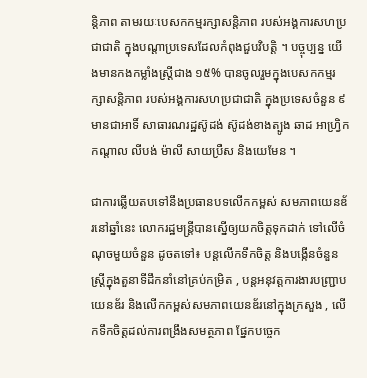ន្តិភាព តាមរយៈបេសកកម្មរក្សាសន្តិភាព របស់អង្គការសហប្រជាជាតិ ក្នុងបណ្តាប្រទេសដែលកំពុងជួបវិបត្តិ ។ បច្ចុប្បន្ន យើងមានកងកម្លាំងស្ត្រីជាង ១៥% បានចូលរួមក្នុងបេសកកម្មរក្សាសន្តិភាព របស់អង្គការសហប្រជាជាតិ ក្នុងប្រទេសចំនួន ៩ មានជាអាទិ៍ សាធារណរដ្ឋស៊ូដង់ ស៊ូដង់ខាងត្បូង ឆាដ អាហ្វ្រិកកណ្តាល លីបង់ ម៉ាលី សាយប្រឺស និងយេមែន ។

ជាការឆ្លើយតបទៅនឹងប្រធានបទលើកកម្ពស់ សមភាពយេនឌ័រនៅឆ្នាំនេះ លោករដ្ឋមន្ត្រីបានស្នើឲ្យយកចិត្តទុកដាក់ ទៅលើចំណុចមួយចំនួន ដូចតទៅ៖ បន្តលើកទឹកចិត្ត និងបង្កើនចំនួនស្ត្រីក្នុងតួនាទីដឹកនាំនៅគ្រប់កម្រិត , បន្តអនុវត្តការងារបញ្ជ្រាបយេនឌ័រ និងលើកកម្ពស់សមភាពយេនឌ័រនៅក្នុងក្រសួង , លើកទឹកចិត្តដល់ការពង្រឹងសមត្ថភាព ផ្នែកបច្ចេក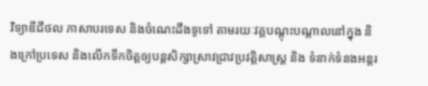វិទ្យាឌីជីថល ភាសាបរទេស និងចំណេះដឹងទូទៅ តាមរយៈវគ្គបណ្តុះបណ្តាលនៅក្នុង និងក្រៅប្រទេស និងលើកទឹកចិត្តឲ្យបន្តសិក្សាស្រាវជ្រាវប្រវត្តិសាស្ត្រ និង ទំនាក់ទំនងអន្តរ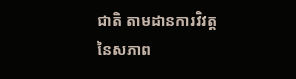ជាតិ តាមដានការវិវត្ត នៃសភាព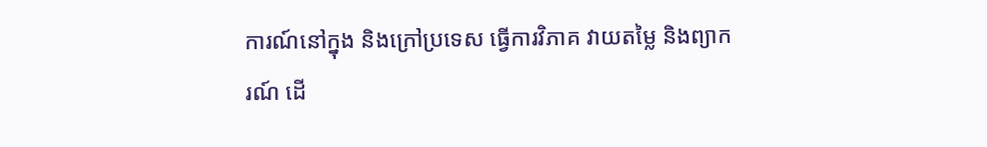ការណ៍នៅក្នុង និងក្រៅប្រទេស ធ្វើការវិភាគ វាយតម្លៃ និងព្យាករណ៍ ដើ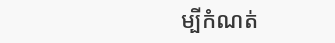ម្បីកំណត់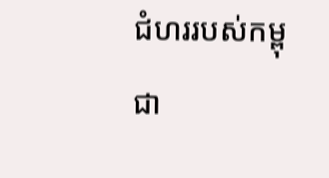ជំហររបស់កម្ពុជា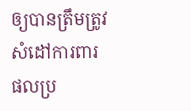ឲ្យបានត្រឹមត្រូវ សំដៅការពារផលប្រ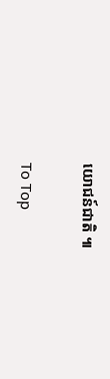យោជន៍ជាតិ ៕

To Top